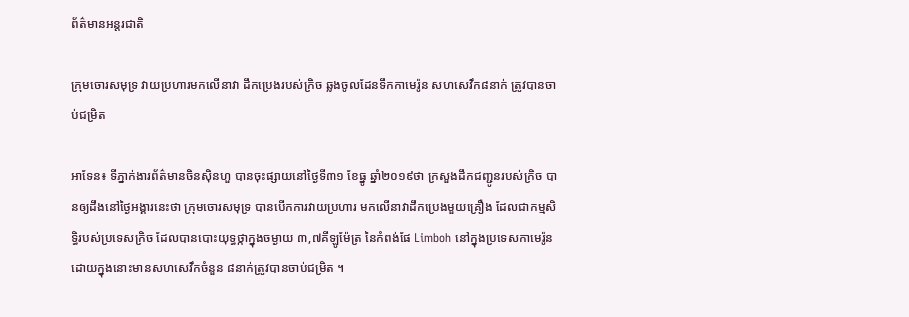ព័ត៌មានអន្តរជាតិ

ក្រុមចោរសមុទ្រ វាយប្រហារមកលើនាវា ដឹកប្រេងរបស់ក្រិច ឆ្លងចូលដែនទឹកកាមេរ៉ូន សហសេវឹក៨នាក់ ត្រូវបានចាប់ជម្រិត

អាទែន៖ ទីភ្នាក់ងារព័ត៌មានចិនស៊ិនហួ បានចុះផ្សាយនៅថ្ងៃទី៣១ ខែធ្នូ ឆ្នាំ២០១៩ថា ក្រសួងដឹកជញ្ជូនរបស់ក្រិច បានឲ្យដឹងនៅថ្ងៃអង្គារនេះថា ក្រុមចោរសមុទ្រ បានបើកការវាយប្រហារ មកលើនាវាដឹកប្រេងមួយគ្រឿង ដែលជាកម្មសិទ្ធិរបស់ប្រទេសក្រិច ដែលបានបោះយុទ្ធថ្កាក្នុងចម្ងាយ ៣,៧គីឡូម៉ែត្រ នៃកំពង់ផែ Limboh នៅក្នុងប្រទេសកាមេរ៉ូន ដោយក្នុងនោះមានសហសេវឹកចំនួន ៨នាក់ត្រូវបានចាប់ជម្រិត ។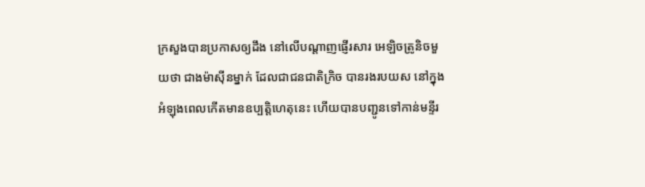ក្រសួងបានប្រកាសឲ្យដឹង នៅលើបណ្តាញផ្ញើរសារ អេឡិចត្រូនិចមួយថា ជាងម៉ាស៊ីនម្នាក់ ដែលជាជនជាតិក្រិច បានរងរបយស នៅក្នុងអំឡុងពេលកើតមានឧប្បត្តិហេតុនេះ ហើយបានបញ្ជូនទៅកាន់មន្ទីរ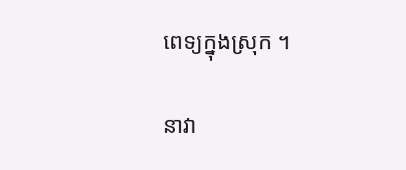ពេទ្យក្នុងស្រុក ។

នាវា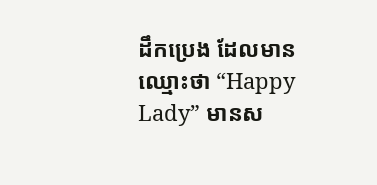ដឹកប្រេង ដែលមានឈ្មោះថា “Happy Lady” មានស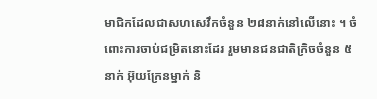មាជិកដែលជាសហសេវឹកចំនួន ២៨នាក់នៅលើនោះ ។ ចំពោះការចាប់ជម្រិតនោះដែរ រួមមានជនជាតិក្រិចចំនួន ៥នាក់ អ៊ុយក្រែនម្នាក់ និ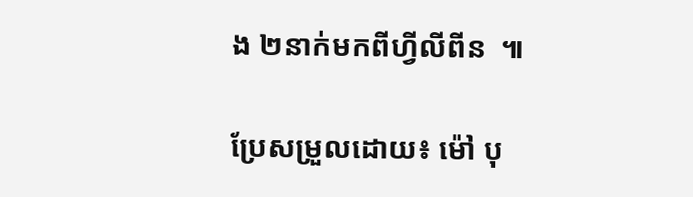ង ២នាក់មកពីហ្វីលីពីន  ៕

ប្រែសម្រួលដោយ៖ ម៉ៅ បុ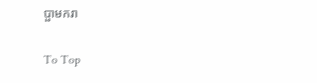ប្ផាមករា

To Top